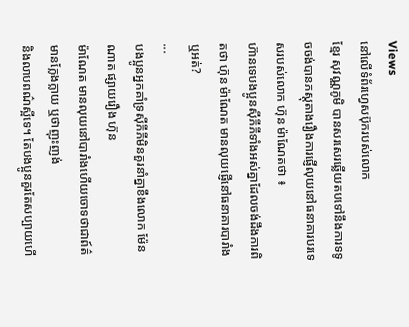Views
នៅលើទំព័រហ្វេសប៊ុករបស់លោក
ខ្មែរ សុវណ្ណភូមិ បានសរសេរឆ្លើយតបទៅនឹងការទទូចចង់បានភស្តុតាងរឿងការផ្ញើលុយនៅធនាគារបរទេសរបស់លោក ហ៊ុន ម៉ាណែតថា ៖
ហ៊ានទេបងប្អូនស៊ីភីភីទាំងអស់គ្នាដែលចង់ដឹងការពិតថា ហ៊ុន ម៉ាណែត មានលុយផ្ញើនៅធនាគារបារាំង ឬអត់?
...
បងប្អូនអ្នកគាំទ្រស៊ីភីភីមិនគួរនាំគ្នាខឹងលោក ម៉ែន ណាត ផ្សាយរឿង ហ៊ុន
ម៉ាណែត មានលុយនៅបារាំងហើយចោទថាជាព៍ត៌មានក្លែងក្លាយ ឬថាញុះញង់
និងលាបពណ៌ស្អីទេ។ តែបងប្អូនគួរតែសប្បាយហើ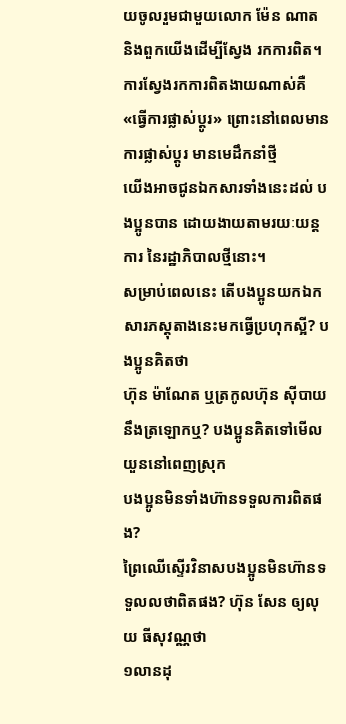យចូលរួមជាមួយលោក ម៉ែន ណាត
និងពួកយើងដើម្បីស្វែង រកការពិត។ ការស្វែងរកការពិតងាយណាស់គឺ
«ធ្វើការផ្លាស់ប្តូរ» ព្រោះនៅពេលមានការផ្លាស់ប្តូរ មានមេដឹកនាំថ្មី
យើងអាចជូនឯកសារទាំងនេះដល់ បងប្អូនបាន ដោយងាយតាមរយៈយន្ត
ការ នៃរដ្ឋាភិបាលថ្មីនោះ។
សម្រាប់ពេលនេះ តើបងប្អូនយកឯកសារភស្តុតាងនេះមកធ្វើប្រហុកស្អី? បងប្អូនគិតថា
ហ៊ុន ម៉ាណែត ឬត្រកូលហ៊ុន ស៊ីបាយនឹងត្រឡោកឬ? បងប្អូនគិតទៅមើល យួននៅពេញស្រុក
បងប្អូនមិនទាំងហ៊ានទទួលការពិតផង?
ព្រៃឈើស្ទើរវិនាសបងប្អូនមិនហ៊ានទទួលលថាពិតផង? ហ៊ុន សែន ឲ្យលុយ ធីសុវណ្ណថា
១លានដុ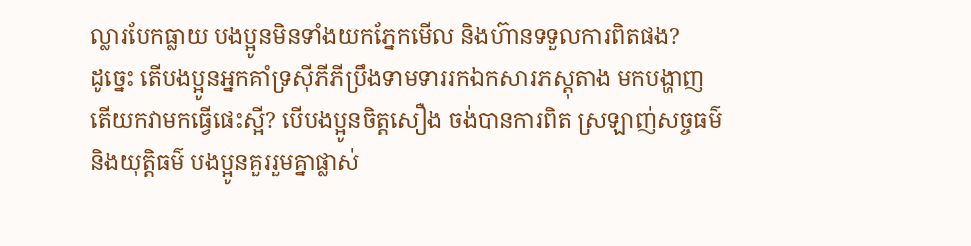ល្លារបែកធ្លាយ បងប្អូនមិនទាំងយកភ្នែកមើល និងហ៊ានទទួលការពិតផង?
ដូច្នេះ តើបងប្អូនអ្នកគាំទ្រស៊ីភីភីប្រឹងទាមទាររកឯកសារភស្តុតាង មកបង្ហាញ
តើយកវាមកធ្វើផេះស្អី? បើបងប្អូនចិត្តសឿង ចង់បានការពិត ស្រឡាញ់សច្ចធម៌
និងយុត្តិធម៌ បងប្អូនគួររួមគ្នាផ្លាស់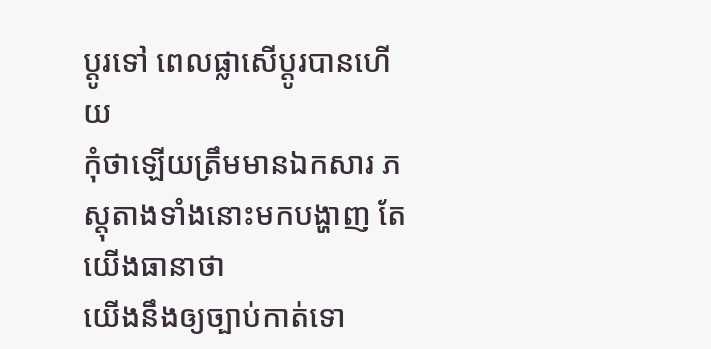ប្តូរទៅ ពេលផ្លាសើប្តូរបានហើយ
កុំថាឡើយត្រឹមមានឯកសារ ភស្តុតាងទាំងនោះមកបង្ហាញ តែយើងធានាថា
យើងនឹងឲ្យច្បាប់កាត់ទោ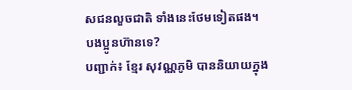សជនលួចជាតិ ទាំងនេះថែមទៀតផង។ បងប្អូនហ៊ានទេ?
បញ្ជាក់៖ ខ្មែរ សុវណ្ណភូមិ បាននិយាយក្នុង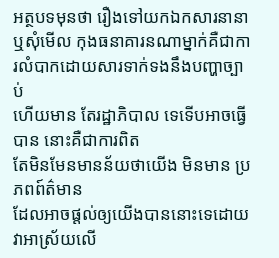អត្ថបទមុនថា រឿងទៅយកឯកសារនានា
ឬសុំមើល កុងធនាគារនណាម្នាក់គឺជាការលំបាកដោយសារទាក់ទងនឹងបញ្ហាច្បាប់
ហើយមាន តែរដ្ឋាភិបាល ទេទើបអាចធ្វើបាន នោះគឺជាការពិត
តែមិនមែនមានន័យថាយើង មិនមាន ប្រភពព៍ត៌មាន
ដែលអាចផ្តល់ឲ្យយើងបាននោះទេដោយវាអាស្រ័យលើ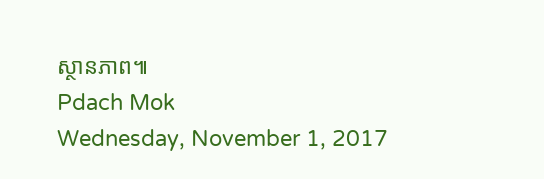ស្ថានភាព៕
Pdach Mok
Wednesday, November 1, 2017